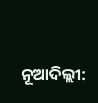ନୂଆଦିଲ୍ଲୀ: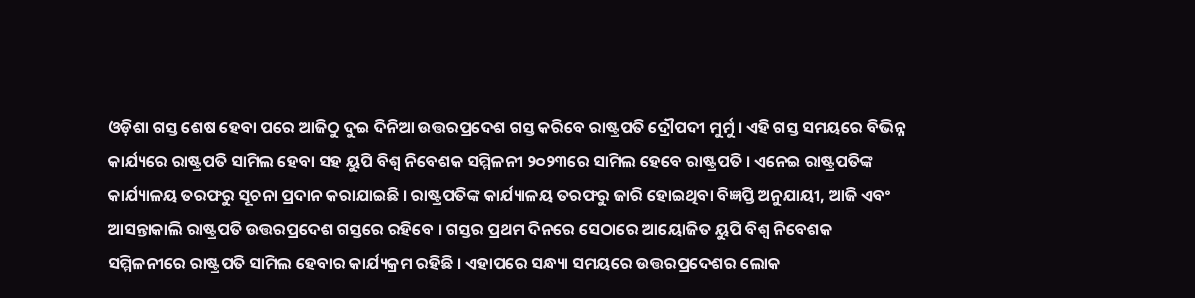ଓଡ଼ିଶା ଗସ୍ତ ଶେଷ ହେବା ପରେ ଆଜିଠୁ ଦୁଇ ଦିନିଆ ଉତ୍ତରପ୍ରଦେଶ ଗସ୍ତ କରିବେ ରାଷ୍ଟ୍ରପତି ଦ୍ରୌପଦୀ ମୁର୍ମୁ । ଏହି ଗସ୍ତ ସମୟରେ ବିଭିନ୍ନ କାର୍ଯ୍ୟରେ ରାଷ୍ଟ୍ରପତି ସାମିଲ ହେବା ସହ ୟୁପି ବିଶ୍ବ ନିବେଶକ ସମ୍ମିଳନୀ ୨୦୨୩ରେ ସାମିଲ ହେବେ ରାଷ୍ଟ୍ରପତି । ଏନେଇ ରାଷ୍ଟ୍ରପତିଙ୍କ କାର୍ଯ୍ୟାଳୟ ତରଫରୁ ସୂଚନା ପ୍ରଦାନ କରାଯାଇଛି । ରାଷ୍ଟ୍ରପତିଙ୍କ କାର୍ଯ୍ୟାଳୟ ତରଫରୁ ଜାରି ହୋଇଥିବା ବିଜ୍ଞପ୍ତି ଅନୁଯାୟୀ, ଆଜି ଏବଂ ଆସନ୍ତାକାଲି ରାଷ୍ଟ୍ରପତି ଉତ୍ତରପ୍ରଦେଶ ଗସ୍ତରେ ରହିବେ । ଗସ୍ତର ପ୍ରଥମ ଦିନରେ ସେଠାରେ ଆୟୋଜିତ ୟୁପି ବିଶ୍ବ ନିବେଶକ ସମ୍ମିଳନୀରେ ରାଷ୍ଟ୍ରପତି ସାମିଲ ହେବାର କାର୍ଯ୍ୟକ୍ରମ ରହିଛି । ଏହାପରେ ସନ୍ଧ୍ୟା ସମୟରେ ଉତ୍ତରପ୍ରଦେଶର ଲୋକ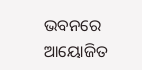ଭବନରେ ଆୟୋଜିତ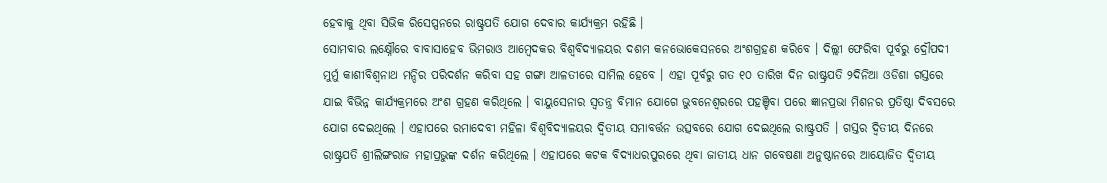ହେବାକୁ ଥିବା ସିଭିକ ରିସେପ୍ସନରେ ରାଷ୍ଟ୍ରପତି ଯୋଗ ଦେବାର କାର୍ଯ୍ୟକ୍ରମ ରହିଛି ।
ସୋମବାର ଲକ୍ଷ୍ନୌରେ ବାବାସାହେବ ଭିମରାଓ ଆମ୍ବେଦକର ବିଶ୍ବବିଦ୍ୟାଳୟର ଦଶମ କନଭୋକେସନରେ ଅଂଶଗ୍ରହଣ କରିବେ । ଦିଲ୍ଲୀ ଫେରିବା ପୂର୍ବରୁ ଦ୍ରୌପଦୀ ମୁର୍ମୁ କାଶୀବିଶ୍ବନାଥ ମନ୍ଦିର ପରିଦର୍ଶନ କରିବା ସହ ଗଙ୍ଗା ଆଳତୀରେ ସାମିଲ ହେବେ । ଏହା ପୂର୍ବରୁ ଗତ ୧୦ ତାରିଖ ଦିନ ରାଷ୍ଟ୍ରପତି ୨ଦିନିଆ ଓଡିଶା ଗସ୍ତରେ ଯାଇ ବିଭିନ୍ନ କାର୍ଯ୍ୟକ୍ରମରେ ଅଂଶ ଗ୍ରହଣ କରିଥିଲେ । ବାୟୁସେନାର ସ୍ବତନ୍ତ୍ର ବିମାନ ଯୋଗେ ଭୁବନେଶ୍ବରରେ ପହଞ୍ଚିବା ପରେ ଜ୍ଞାନପ୍ରଭା ମିଶନର ପ୍ରତିଷ୍ଠା ଦିବସରେ ଯୋଗ ଦେଇଥିଲେ । ଏହାପରେ ରମାଦେବୀ ମହିଳା ବିଶ୍ବବିଦ୍ୟାଳୟର ଦ୍ବିତୀୟ ସମାବର୍ତ୍ତନ ଉତ୍ସବରେ ଯୋଗ ଦେଇଥିଲେ ରାଷ୍ଟ୍ରପତି । ଗସ୍ତର ଦ୍ବିତୀୟ ଦିନରେ ରାଷ୍ଟ୍ରପତି ଶ୍ରୀଲିଙ୍ଗରାଜ ମହାପ୍ରଭୁଙ୍କ ଦର୍ଶନ କରିଥିଲେ । ଏହାପରେ କଟକ ବିଦ୍ୟାଧରପୁରରେ ଥିବା ଜାତୀୟ ଧାନ ଗବେଷଣା ଅନୁଷ୍ଠାନରେ ଆୟୋଜିତ ଦ୍ବିତୀୟ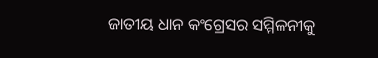ଜାତୀୟ ଧାନ କଂଗ୍ରେସର ସମ୍ମିଳନୀକୁ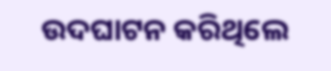ଉଦଘାଟନ କରିଥିଲେ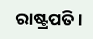ରାଷ୍ଟ୍ରପତି ।